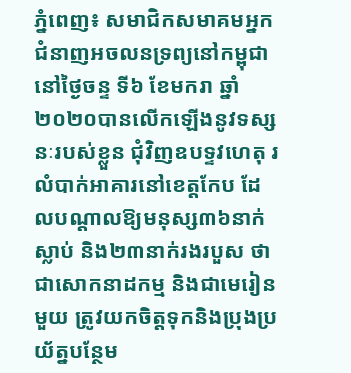ភ្នំពេញ៖ សមាជិកសមាគមអ្នកជំនាញអចលនទ្រព្យនៅកម្ពុជា នៅថ្ងៃចន្ទ ទី៦ ខែមករា ឆ្នាំ២០២០បានលើកឡើងនូវទស្សនៈរបស់ខ្លួន ជុំវិញឧបទ្ទវហេតុ រលំបាក់អាគារនៅខេត្តកែប ដែលបណ្តាលឱ្យមនុស្ស៣៦នាក់ស្លាប់ និង២៣នាក់រងរបួស ថាជាសោកនាដកម្ម និងជាមេរៀនមួយ ត្រូវយកចិត្តទុកនិងប្រុងប្រយ័ត្នបន្ថែម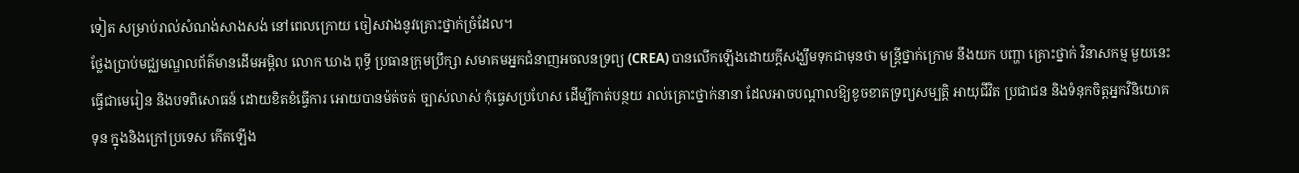ទៀត សម្រាប់រាល់សំណង់សាងសង់ នៅពេលក្រោយ ចៀសវាងនូវគ្រោះថ្នាក់ច្រំដែល។
ថ្លែងប្រាប់មជ្ឈមណ្ឌលព័ត៌មានដើមអម្ពិល លោក ឃាង ពុទ្ធី ប្រធានក្រុមប្រឹក្សា សមាគមអ្នកជំនាញអចលនទ្រព្យ (CREA) បានលើកឡើងដោយក្តីសង្ឃឹមទុកជាមុនថា មន្ត្រីថ្នាក់ក្រោម នឹងយក បញ្ហា គ្រោះថ្នាក់ វិនាសកម្ម មួយនេះធ្វើជាមេរៀន និងបទពិសោធន៍ ដោយខិតខំធ្វើការ អោយបានម៉ត់ចត់ ច្បាស់លាស់ កុំធ្វេសប្រហែស ដើម្បីកាត់បន្ថយ រាល់គ្រោះថ្នាក់នានា ដែលអាចបណ្តាលឱ្យខូចខាតទ្រព្យសម្បត្តិ អាយុជីវិត ប្រជាជន និងទំនុកចិត្តអ្នកវិនិយោគទុន ក្នុងនិងក្រៅប្រទេស កើតឡើង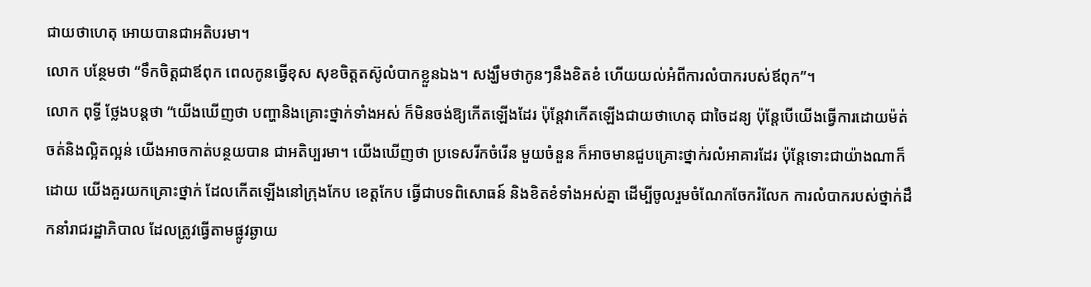ជាយថាហេតុ អោយបានជាអតិបរមា។
លោក បន្ថែមថា “ទឹកចិត្តជាឪពុក ពេលកូនធ្វើខុស សុខចិត្តតស៊ូលំបាកខ្លួនឯង។ សង្ឃឹមថាកូនៗនឹងខិតខំ ហើយយល់អំពីការលំបាករបស់ឪពុក”។
លោក ពុទ្ធី ថ្លែងបន្តថា “យើងឃើញថា បញ្ហានិងគ្រោះថ្នាក់ទាំងអស់ ក៏មិនចង់ឱ្យកើតឡើងដែរ ប៉ុន្តែវាកើតឡើងជាយថាហេតុ ជាចៃដន្យ ប៉ុន្តែបើយើងធ្វើការដោយម៉ត់ចត់និងល្អិតល្អន់ យើងអាចកាត់បន្ថយបាន ជាអតិប្បរមា។ យើងឃើញថា ប្រទេសរីកចំរើន មួយចំនួន ក៏អាចមានជួបគ្រោះថ្នាក់រលំអាគារដែរ ប៉ុន្តែទោះជាយ៉ាងណាក៏ដោយ យើងគួរយកគ្រោះថ្នាក់ ដែលកើតឡើងនៅក្រុងកែប ខេត្តកែប ធ្វើជាបទពិសោធន៍ និងខិតខំទាំងអស់គ្នា ដើម្បីចូលរួមចំណែកចែករំលែក ការលំបាករបស់ថ្នាក់ដឹកនាំរាជរដ្ឋាភិបាល ដែលត្រូវធ្វើតាមផ្លូវឆ្ងាយ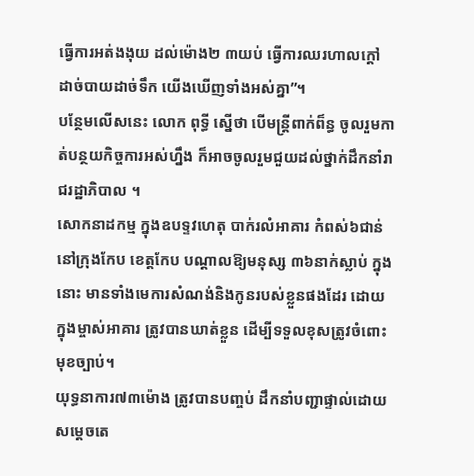ធ្វើការអត់ងងុយ ដល់ម៉ោង២ ៣យប់ ធ្វើការឈរហាលក្តៅ ដាច់បាយដាច់ទឹក យើងឃើញទាំងអស់គ្នា”។
បន្ថែមលើសនេះ លោក ពុទ្ធី ស្នើថា បើមន្រ្តីពាក់ព៏ន្ធ ចូលរួមកាត់បន្ថយកិច្ចការអស់ហ្នឹង ក៏អាចចូលរួមជួយដល់ថ្នាក់ដឹកនាំរាជរដ្ឋាភិបាល ។
សោកនាដកម្ម ក្នុងឧបទ្ទវហេតុ បាក់រលំអាគារ កំពស់៦ជាន់ នៅក្រុងកែប ខេត្តកែប បណ្តាលឱ្យមនុស្ស ៣៦នាក់ស្លាប់ ក្នុងនោះ មានទាំងមេការសំណង់និងកូនរបស់ខ្លួនផងដែរ ដោយក្នុងម្ចាស់អាគារ ត្រូវបានឃាត់ខ្លួន ដើម្បីទទួលខុសត្រូវចំពោះមុខច្បាប់។
យុទ្ធនាការ៧៣ម៉ោង ត្រូវបានបញ្ចប់ ដឹកនាំបញ្ជាផ្ទាល់ដោយសម្តេចតេ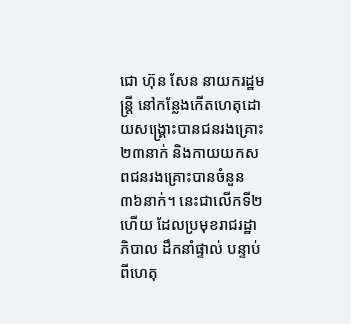ជោ ហ៊ុន សែន នាយករដ្ឋមន្រ្តី នៅកន្លែងកើតហេតុដោយសង្រ្គោះបានជនរងគ្រោះ២៣នាក់ និងកាយយកសពជនរងគ្រោះបានចំនួន៣៦នាក់។ នេះជាលើកទី២ហើយ ដែលប្រមុខរាជរដ្ឋាភិបាល ដឹកនាំផ្ទាល់ បន្ទាប់ពីហេតុ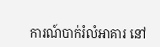ការណ៍បាក់រំលំអាគារ នៅ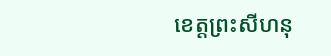ខេត្តព្រះសីហនុ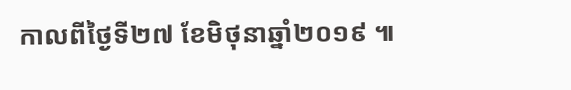កាលពីថ្ងៃទី២៧ ខែមិថុនាឆ្នាំ២០១៩ ៕